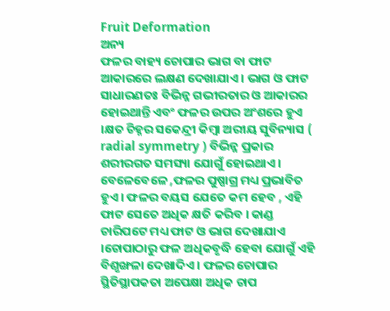Fruit Deformation
ଅନ୍ୟ
ଫଳର ବାହ୍ୟ ଚୋପାର ଭାଗ ବା ଫାଟ ଆକାରରେ ଲକ୍ଷଣ ଦେଖାଯାଏ । ଭାଗ ଓ ଫାଟ ସାଧାରଣତଃ ବିଭିନ୍ନ ଗଭୀରତାର ଓ ଆକାରର ହୋଇଥାନ୍ତି ଏବଂ ଫଳର ଉପର ଅଂଶରେ ହୁଏ ।କ୍ଷତ ଚିହ୍ନର ସକେନ୍ଦ୍ରୀ କିମ୍ବା ଅରୀୟ ସୁବିନ୍ୟାସ ( radial symmetry ) ବିଭିନ୍ନ ପ୍ରକାର ଶରୀରଗତ ସମସ୍ୟା ଯୋଗୁଁ ହୋଇଥାଏ । ବେଳେବେଳେ ,ଫଳର ପୁଷ୍ପାଗ୍ର ମଧ୍ୟ ପ୍ରଭାବିତ ହୁଏ । ଫଳର ବୟସ ଯେତେ କମ ହେବ , ଏହି ଫାଟ ସେତେ ଅଧିକ କ୍ଷତି କରିବ । କାଣ୍ଡ ଚାରିପଟେ ମଧ୍ୟ ଫାଟ ଓ ଭାଗ ଦେଖାଯାଏ ।ଚୋପାଠାରୁ ଫଳ ଅଧିକବୃଦ୍ଧି ହେବା ଯୋଗୁଁ ଏହି ବିଶୃଙ୍ଖଳା ଦେଖାଦିଏ । ଫଳର ଚୋପାର ସ୍ଥିତିସ୍ଥାପକତା ଅପେକ୍ଷା ଅଧିକ ଚାପ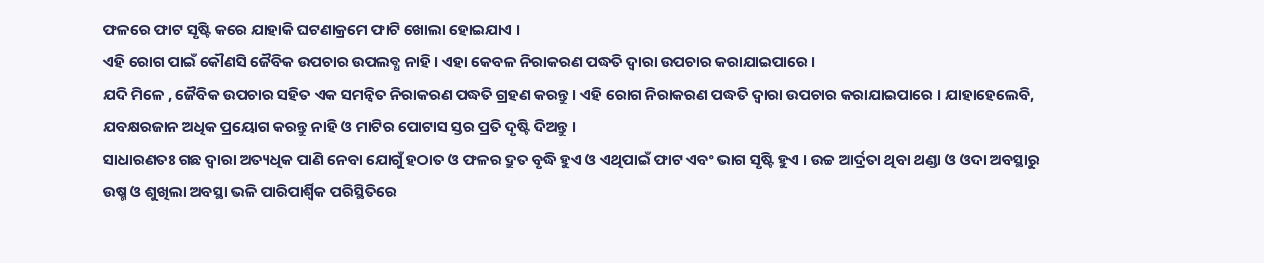ଫଳରେ ଫାଟ ସୃଷ୍ଟି କରେ ଯାହାକି ଘଟଣାକ୍ରମେ ଫାଟି ଖୋଲା ହୋଇଯାଏ ।
ଏହି ରୋଗ ପାଇଁ କୌଣସି ଜୈବିକ ଉପଚାର ଉପଲବ୍ଧ ନାହି । ଏହା କେବଳ ନିରାକରଣ ପଦ୍ଧତି ଦ୍ଵାରା ଉପଚାର କରାଯାଇପାରେ ।
ଯଦି ମିଳେ , ଜୈବିକ ଉପଚାର ସହିତ ଏକ ସମନ୍ଵିତ ନିରାକରଣ ପଦ୍ଧତି ଗ୍ରହଣ କରନ୍ତୁ । ଏହି ରୋଗ ନିରାକରଣ ପଦ୍ଧତି ଦ୍ଵାରା ଉପଚାର କରାଯାଇପାରେ । ଯାହାହେଲେବି, ଯବକ୍ଷରଜାନ ଅଧିକ ପ୍ରୟୋଗ କରନ୍ତୁ ନାହି ଓ ମାଟିର ପୋଟାସ ସ୍ତର ପ୍ରତି ଦୃଷ୍ଟି ଦିଅନ୍ତୁ ।
ସାଧାରଣତଃ ଗଛ ଦ୍ଵାରା ଅତ୍ୟଧିକ ପାଣି ନେବା ଯୋଗୁଁ ହଠାତ ଓ ଫଳର ଦ୍ରୁତ ବୃଦ୍ଧି ହୁଏ ଓ ଏଥିପାଇଁ ଫାଟ ଏବଂ ଭାଗ ସୃଷ୍ଟି ହୁଏ । ଉଚ୍ଚ ଆର୍ଦ୍ରତା ଥିବା ଥଣ୍ଡା ଓ ଓଦା ଅବସ୍ଥାରୁ ଉଷ୍ମ ଓ ଶୁଖିଲା ଅବସ୍ଥା ଭଳି ପାରିପାର୍ଶ୍ଵିକ ପରିସ୍ଥିତିରେ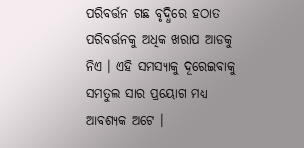ପରିବର୍ତ୍ତନ ଗଛ ବୃଦ୍ଧିରେ ହଠାତ ପରିବର୍ତ୍ତନକୁ ଅଧିକ ଖରାପ ଆଡକୁ ନିଏ । ଏହି ସମସ୍ୟାକୁ ଦୂରେଇବାକୁ ସମତୁଲ ସାର ପ୍ରୟୋଗ ମଧ୍ୟ ଆବଶ୍ୟକ ଅଟେ ।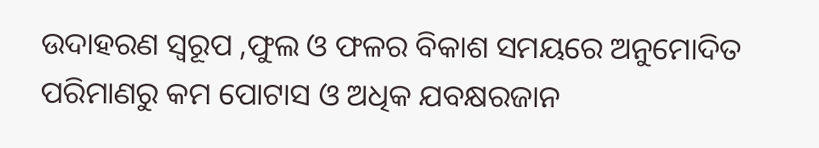ଉଦାହରଣ ସ୍ୱରୂପ ,ଫୁଲ ଓ ଫଳର ବିକାଶ ସମୟରେ ଅନୁମୋଦିତ ପରିମାଣରୁ କମ ପୋଟାସ ଓ ଅଧିକ ଯବକ୍ଷରଜାନ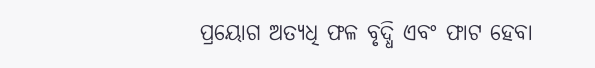ପ୍ରୟୋଗ ଅତ୍ୟଧି ଫଳ ବୃଦ୍ଧି ଏବଂ ଫାଟ ହେବା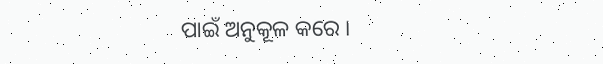ପାଇଁ ଅନୁକୂଳ କରେ ।